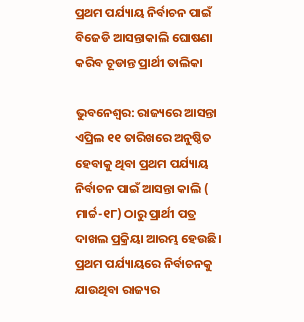ପ୍ରଥମ ପର୍ଯ୍ୟାୟ ନିର୍ବାଚନ ପାଇଁ ବିଜେଡି ଆସନ୍ତାକାଲି ଘୋଷଣା କରିବ ଚୂଡାନ୍ତ ପ୍ରାର୍ଥୀ ତାଲିକା

ଭୁବନେଶ୍ୱର: ରାଜ୍ୟରେ ଆସନ୍ତା ଏପ୍ରିଲ ୧୧ ତାରିଖରେ ଅନୁଷ୍ଠିତ ହେବାକୁ ଥିବା ପ୍ରଥମ ପର୍ଯ୍ୟାୟ ନିର୍ବାଚନ ପାଇଁ ଆସନ୍ତା କାଲି ( ମାର୍ଚ୍ଚ-୧୮) ଠାରୁ ପ୍ରାର୍ଥୀ ପତ୍ର ଦାଖଲ ପ୍ରକ୍ରିୟା ଆରମ୍ଭ ହେଉଛି। ପ୍ରଥମ ପର୍ଯ୍ୟାୟରେ ନିର୍ବାଚନକୁ ଯାଉଥିବା ରାଜ୍ୟର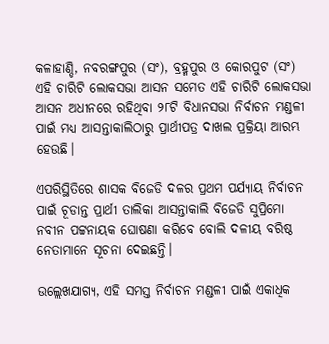କଳାହାଣ୍ଡି, ନବରଙ୍ଗପୁର (ସଂ), ବ୍ରହ୍ମପୁର ଓ କୋରପୁଟ (ସଂ) ଏହି ଚାରିଟି ଲୋକସଭା ଆସନ ସମେତ ଏହି ଚାରିଟି ଲୋକସଭା ଆସନ ଅଧୀନରେ ରହିଥିବା ୨୮ଟି ବିଧାନସଭା ନିର୍ବାଚନ ମଣ୍ଡଳୀ ପାଇଁ ମଧ୍ୟ ଆସନ୍ତାକାଲିଠାରୁ ପ୍ରାର୍ଥୀପତ୍ର ଦାଖଲ ପ୍ରକ୍ରିୟା ଆରମ୍ଭ ହେଉଛି।

ଏପରିସ୍ଥିତିରେ ଶାସକ ବିଜେଡି ଦଳର ପ୍ରଥମ ପର୍ଯ୍ୟାୟ ନିର୍ବାଚନ ପାଇଁ ଚୂଡାନ୍ତ ପ୍ରାର୍ଥୀ ତାଲିକା ଆସନ୍ତାକାଲି ବିଜେଡି ସୁପ୍ରିମୋ ନବୀନ ପଟ୍ଟନାୟକ ଘୋଷଣା କରିବେ ବୋଲି ଦଳୀୟ ବରିଷ୍ଠ ନେତାମାନେ ସୂଚନା ଦେଇଛନ୍ତି।

ଉଲ୍ଲେଖଯାଗ୍ୟ, ଏହି ସମସ୍ତ ନିର୍ବାଚନ ମଣ୍ଡଳୀ ପାଇଁ ଏକାଧିକ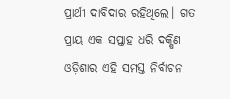ପ୍ରାର୍ଥୀ ଦାବିଦାର ରହିଥିଲେ। ଗତ ପ୍ରାୟ ଏକ ସପ୍ତାହ ଧରି ଦକ୍ଷିଣ ଓଡ଼ିଶାର ଏହି ସମସ୍ତ ନିର୍ବାଚନ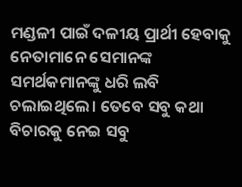ମଣ୍ଡଳୀ ପାଇଁ ଦଳୀୟ ପ୍ରାର୍ଥୀ ହେବାକୁ ନେତାମାନେ ସେମାନଙ୍କ ସମର୍ଥକମାନଙ୍କୁ ଧରି ଲବି ଚଲାଇଥିଲେ। ତେବେ ସବୁ କଥା ବିଚାରକୁ ନେଇ ସବୁ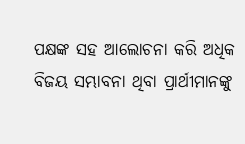ପକ୍ଷଙ୍କ ସହ ଆଲୋଚନା କରି ଅଧିକ ବିଜୟ ସମ୍ଭାବନା ଥିବା ପ୍ରାର୍ଥୀମାନଙ୍କୁ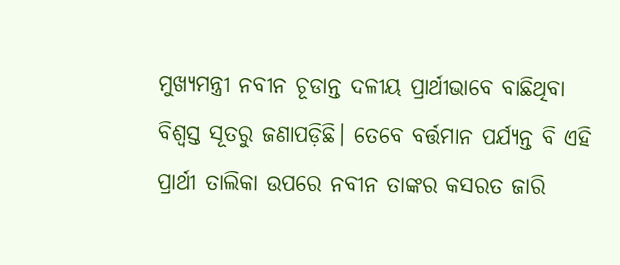ମୁଖ୍ୟମନ୍ତ୍ରୀ ନବୀନ ଚୂଡାନ୍ତ ଦଳୀୟ ପ୍ରାର୍ଥୀଭାବେ ବାଛିଥିବା ବିଶ୍ୱସ୍ତ ସୂତରୁ ଜଣାପଡ଼ିଛି। ତେବେ ବର୍ତ୍ତମାନ ପର୍ଯ୍ୟନ୍ତ ବି ଏହି ପ୍ରାର୍ଥୀ ତାଲିକା ଉପରେ ନବୀନ ତାଙ୍କର କସରତ ଜାରି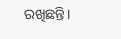ରଖିଛନ୍ତି।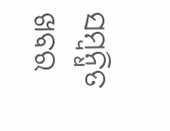ସମ୍ବନ୍ଧିତ ଖବର